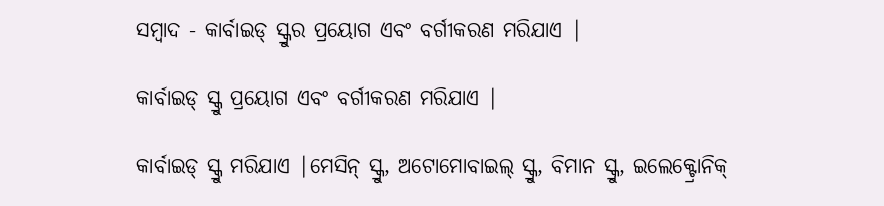ସମ୍ବାଦ - କାର୍ବାଇଡ୍ ସ୍କ୍ରୁର ପ୍ରୟୋଗ ଏବଂ ବର୍ଗୀକରଣ ମରିଯାଏ |

କାର୍ବାଇଡ୍ ସ୍କ୍ରୁ ପ୍ରୟୋଗ ଏବଂ ବର୍ଗୀକରଣ ମରିଯାଏ |

କାର୍ବାଇଡ୍ ସ୍କ୍ରୁ ମରିଯାଏ |ମେସିନ୍ ସ୍କ୍ରୁ, ଅଟୋମୋବାଇଲ୍ ସ୍କ୍ରୁ, ବିମାନ ସ୍କ୍ରୁ, ଇଲେକ୍ଟ୍ରୋନିକ୍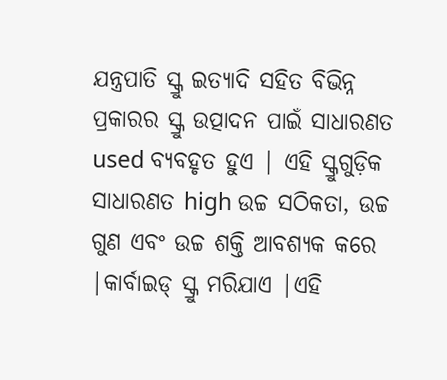ଯନ୍ତ୍ରପାତି ସ୍କ୍ରୁ ଇତ୍ୟାଦି ସହିତ ବିଭିନ୍ନ ପ୍ରକାରର ସ୍କ୍ରୁ ଉତ୍ପାଦନ ପାଇଁ ସାଧାରଣତ used ବ୍ୟବହୃତ ହୁଏ | ଏହି ସ୍କ୍ରୁଗୁଡ଼ିକ ସାଧାରଣତ high ଉଚ୍ଚ ସଠିକତା, ଉଚ୍ଚ ଗୁଣ ଏବଂ ଉଚ୍ଚ ଶକ୍ତି ଆବଶ୍ୟକ କରେ |କାର୍ବାଇଡ୍ ସ୍କ୍ରୁ ମରିଯାଏ |ଏହି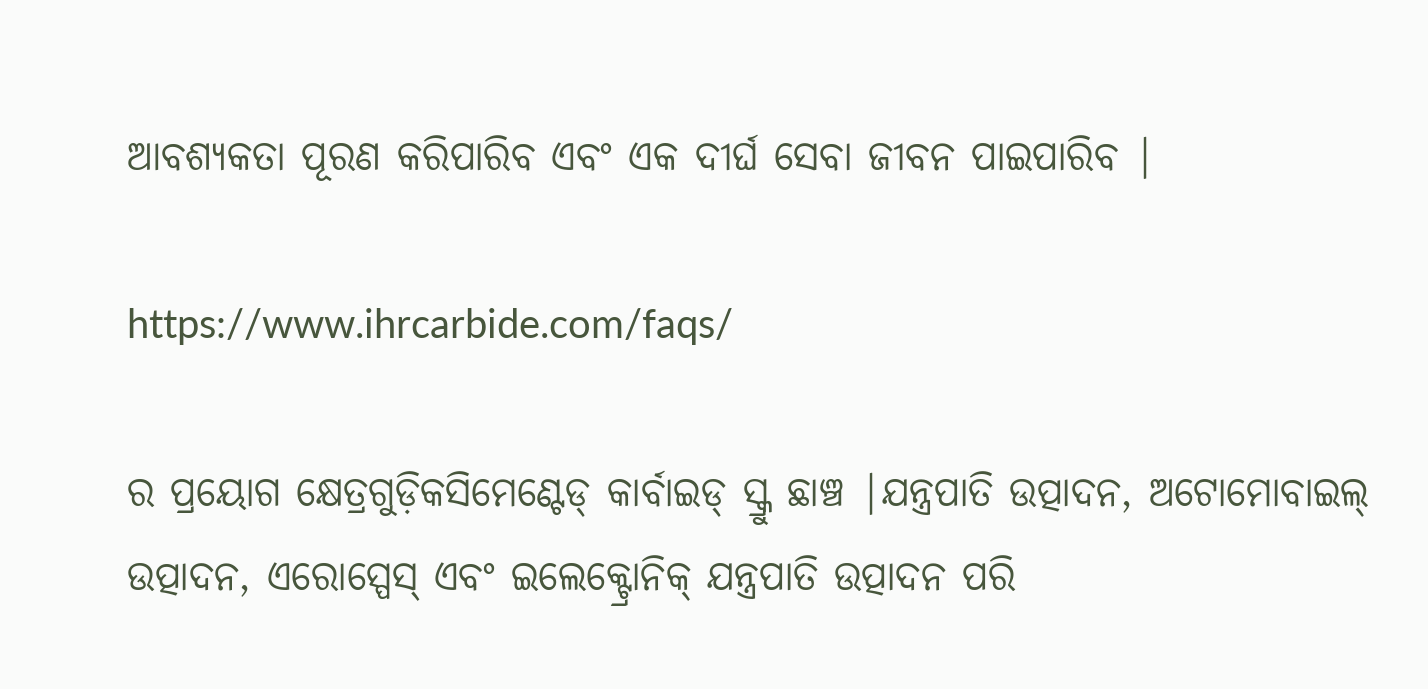ଆବଶ୍ୟକତା ପୂରଣ କରିପାରିବ ଏବଂ ଏକ ଦୀର୍ଘ ସେବା ଜୀବନ ପାଇପାରିବ |

https://www.ihrcarbide.com/faqs/

ର ପ୍ରୟୋଗ କ୍ଷେତ୍ରଗୁଡ଼ିକସିମେଣ୍ଟେଡ୍ କାର୍ବାଇଡ୍ ସ୍କ୍ରୁ ଛାଞ୍ଚ |ଯନ୍ତ୍ରପାତି ଉତ୍ପାଦନ, ଅଟୋମୋବାଇଲ୍ ଉତ୍ପାଦନ, ଏରୋସ୍ପେସ୍ ଏବଂ ଇଲେକ୍ଟ୍ରୋନିକ୍ ଯନ୍ତ୍ରପାତି ଉତ୍ପାଦନ ପରି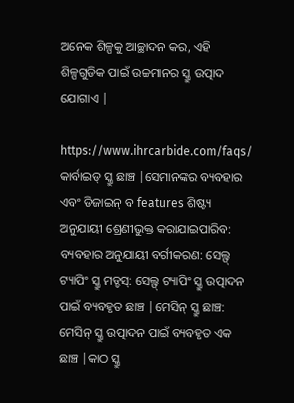ଅନେକ ଶିଳ୍ପକୁ ଆଚ୍ଛାଦନ କର, ଏହି ଶିଳ୍ପଗୁଡିକ ପାଇଁ ଉଚ୍ଚମାନର ସ୍କ୍ରୁ ଉତ୍ପାଦ ଯୋଗାଏ |

https://www.ihrcarbide.com/faqs/
କାର୍ବାଇଡ୍ ସ୍କ୍ରୁ ଛାଞ୍ଚ |ସେମାନଙ୍କର ବ୍ୟବହାର ଏବଂ ଡିଜାଇନ୍ ବ features ଶିଷ୍ଟ୍ୟ ଅନୁଯାୟୀ ଶ୍ରେଣୀଭୁକ୍ତ କରାଯାଇପାରିବ: ବ୍ୟବହାର ଅନୁଯାୟୀ ବର୍ଗୀକରଣ: ସେଲ୍ଫ୍ ଟ୍ୟାପିଂ ସ୍କ୍ରୁ ମଡ୍ଡସ୍: ସେଲ୍ଫ୍ ଟ୍ୟାପିଂ ସ୍କ୍ରୁ ଉତ୍ପାଦନ ପାଇଁ ବ୍ୟବହୃତ ଛାଞ୍ଚ |ମେସିନ୍ ସ୍କ୍ରୁ ଛାଞ୍ଚ: ମେସିନ୍ ସ୍କ୍ରୁ ଉତ୍ପାଦନ ପାଇଁ ବ୍ୟବହୃତ ଏକ ଛାଞ୍ଚ |କାଠ ସ୍କ୍ରୁ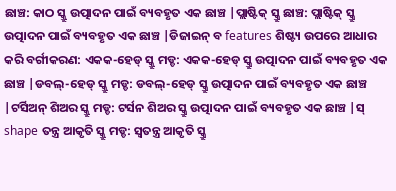ଛାଞ୍ଚ: କାଠ ସ୍କ୍ରୁ ଉତ୍ପାଦନ ପାଇଁ ବ୍ୟବହୃତ ଏକ ଛାଞ୍ଚ |ପ୍ଲାଷ୍ଟିକ୍ ସ୍କ୍ରୁ ଛାଞ୍ଚ: ପ୍ଲାଷ୍ଟିକ୍ ସ୍କ୍ରୁ ଉତ୍ପାଦନ ପାଇଁ ବ୍ୟବହୃତ ଏକ ଛାଞ୍ଚ |ଡିଜାଇନ୍ ବ features ଶିଷ୍ଟ୍ୟ ଉପରେ ଆଧାର କରି ବର୍ଗୀକରଣ: ଏକକ-ହେଡ୍ ସ୍କ୍ରୁ ମଡ୍ଡ: ଏକକ-ହେଡ୍ ସ୍କ୍ରୁ ଉତ୍ପାଦନ ପାଇଁ ବ୍ୟବହୃତ ଏକ ଛାଞ୍ଚ |ଡବଲ୍-ହେଡ୍ ସ୍କ୍ରୁ ମଡ୍ଡ: ଡବଲ୍-ହେଡ୍ ସ୍କ୍ରୁ ଉତ୍ପାଦନ ପାଇଁ ବ୍ୟବହୃତ ଏକ ଛାଞ୍ଚ |ଟର୍ସିଅନ୍ ଶିଅର ସ୍କ୍ରୁ ମଡ୍ଡ: ଟର୍ସନ ଶିଅର ସ୍କ୍ରୁ ଉତ୍ପାଦନ ପାଇଁ ବ୍ୟବହୃତ ଏକ ଛାଞ୍ଚ |ସ୍ shape ତନ୍ତ୍ର ଆକୃତି ସ୍କ୍ରୁ ମଡ୍ଡ: ସ୍ୱତନ୍ତ୍ର ଆକୃତି ସ୍କ୍ରୁ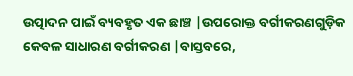ଉତ୍ପାଦନ ପାଇଁ ବ୍ୟବହୃତ ଏକ ଛାଞ୍ଚ |ଉପରୋକ୍ତ ବର୍ଗୀକରଣଗୁଡ଼ିକ କେବଳ ସାଧାରଣ ବର୍ଗୀକରଣ |ବାସ୍ତବରେ,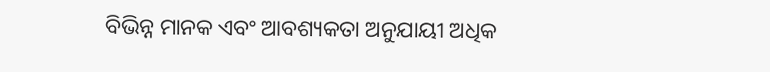ବିଭିନ୍ନ ମାନକ ଏବଂ ଆବଶ୍ୟକତା ଅନୁଯାୟୀ ଅଧିକ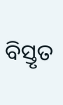ବିସ୍ତୃତ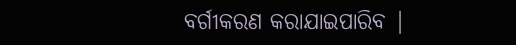ବର୍ଗୀକରଣ କରାଯାଇପାରିବ |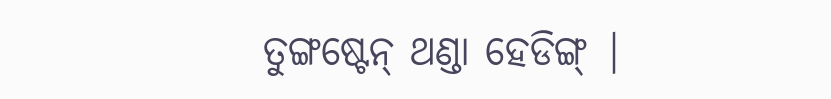ତୁଙ୍ଗଷ୍ଟେନ୍ ଥଣ୍ଡା ହେଡିଙ୍ଗ୍ |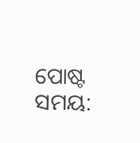ପୋଷ୍ଟ ସମୟ: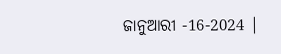ଜାନୁଆରୀ -16-2024 |